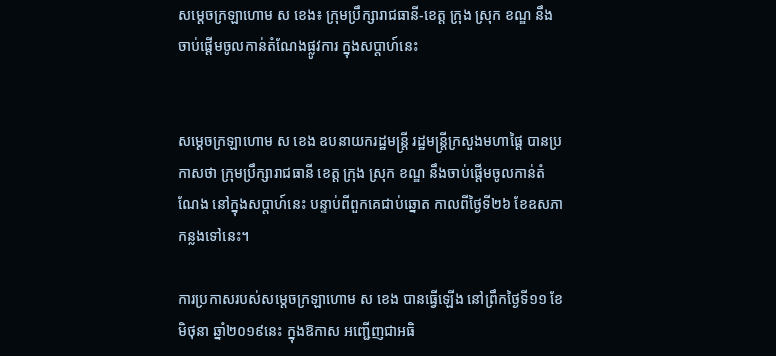សម្តេចក្រឡាហោម ស ខេង៖ ក្រុមប្រឹក្សារាជធានី-ខេត្ត ក្រុង ស្រុក ខណ្ឌ នឹងចាប់ផ្តើមចូលកាន់តំណែងផ្លូវការ ក្នុងសប្តាហ៍នេះ


សម្តេចក្រឡាហោម ស ខេង ឧបនាយករដ្ឋមន្រ្តី រដ្ឋមន្រ្តីក្រសួងមហាផ្តៃ បានប្រកាសថា ក្រុមប្រឹក្សារាជធានី ខេត្ត ក្រុង ស្រុក ខណ្ឌ នឹងចាប់ផ្តើមចូលកាន់តំណែង នៅក្នុងសប្តាហ៍នេះ បន្ទាប់ពីពួកគេជាប់ឆ្នោត កាលពីថ្ងៃទី២៦ ខែឧសភា កន្លងទៅនេះ។

ការប្រកាសរបស់សម្តេចក្រឡាហោម ស ខេង បានធ្វើឡើង នៅព្រឹកថ្ងៃទី១១ ខែមិថុនា ឆ្នាំ២០១៩នេះ ក្នុងឱកាស អញ្ជើញជាអធិ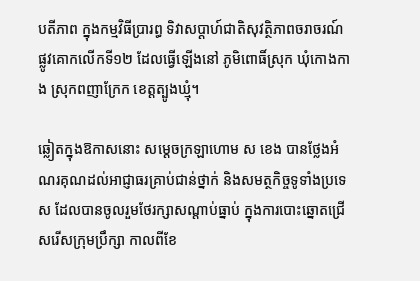បតីភាព ក្នុងកម្មវិធីប្រារព្ធ ទិវាសប្តាហ៍ជាតិសុវត្ថិភាពចរាចរណ៍ផ្លូវគោកលើកទី១២ ដែលធ្វើឡើងនៅ ភូមិពោធិ៍ស្រុក ឃុំកោងកាង ស្រុកពញាក្រែក ខេត្តត្បូងឃ្មុំ។

ឆ្លៀតក្នុងឱកាសនោះ សម្តេចក្រឡាហោម ស ខេង បានថ្លែងអំណរគុណដល់អាជ្ញាធរគ្រាប់ជាន់ថ្នាក់ និងសមត្ថកិច្ចទូទាំងប្រទេស ដែលបានចូលរួមថែរក្សាសណ្តាប់ធ្នាប់ ក្នុងការបោះឆ្នោតជ្រើសរើសក្រុមប្រឹក្សា កាលពីខែ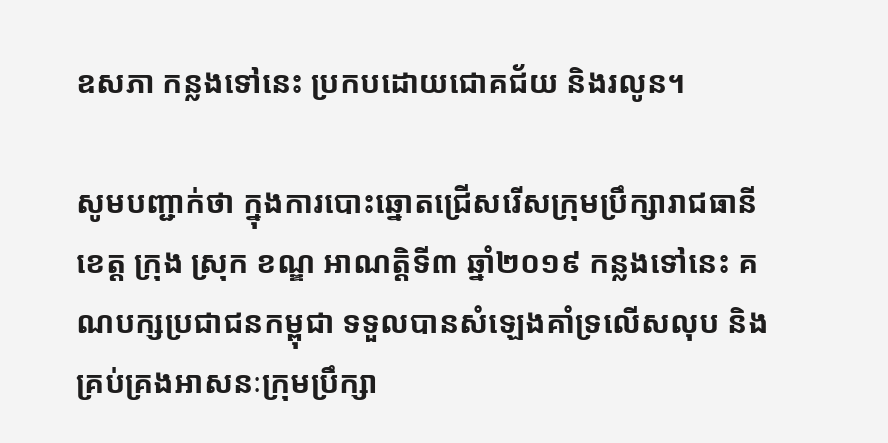ឧសភា កន្លងទៅនេះ ប្រកបដោយជោគជ័យ និងរលូន។

សូមបញ្ជាក់ថា ក្នុងការបោះឆ្នោតជ្រើសរើសក្រុមប្រឹក្សារាជធានី ខេត្ត ក្រុង ស្រុក ខណ្ឌ អាណត្តិទី៣ ឆ្នាំ២០១៩ កន្លងទៅនេះ គណបក្សប្រជាជនកម្ពុជា ទទួលបានសំឡេងគាំទ្រលើសលុប និងគ្រប់គ្រងអាសនៈក្រុមប្រឹក្សា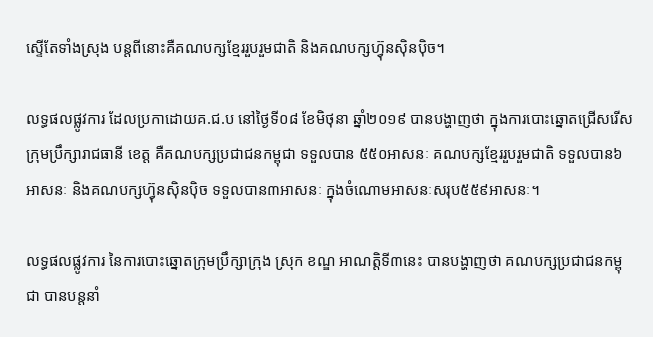ស្ទើតែទាំងស្រុង បន្តពីនោះគឺគណបក្សខ្មែររួបរួមជាតិ និងគណបក្សហ៊្វុនស៊ិនប៉ិច។

លទ្ធផលផ្លូវការ ដែលប្រកាដោយគ.ជ.ប នៅថ្ងៃទី០៨ ខែមិថុនា ឆ្នាំ២០១៩ បានបង្ហាញថា ក្នុងការបោះឆ្នោតជ្រើសរើសក្រុមប្រឹក្សារាជធានី ខេត្ត គឺគណបក្សប្រជាជនកម្ពុជា ទទួលបាន ៥៥០អាសនៈ គណបក្សខ្មែររួបរួមជាតិ ទទួលបាន៦អាសនៈ និងគណបក្សហ្វ៊ុនស៊ិនប៉ិច ទទួលបាន៣អាសនៈ ក្នុងចំណោមអាសនៈសរុប៥៥៩អាសនៈ។

លទ្ធផលផ្លូវការ នៃការបោះឆ្នោតក្រុមប្រឹក្សាក្រុង ស្រុក ខណ្ឌ អាណត្តិទី៣នេះ បានបង្ហាញថា គណបក្សប្រជាជនកម្ពុជា បានបន្តនាំ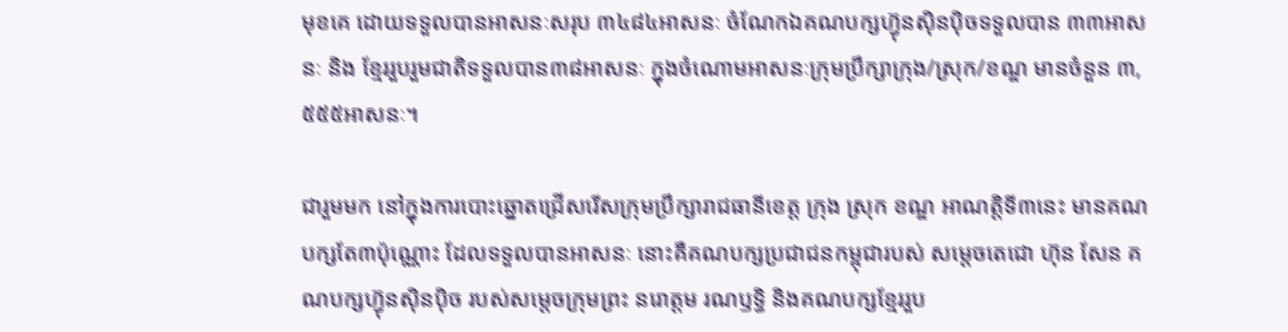មុខគេ ដោយទទួលបានអាសនៈសរុប ៣៤៨៤អាសនៈ ចំណែកឯគណបក្សហ៊្វុនស៊ិនប៉ិចទទួលបាន ៣៣អាសនៈ និង ខ្មែររួបរួមជាតិទទួលបាន៣៨អាសនៈ ក្នុងចំណោមអាសនៈក្រុមប្រឹក្សាក្រុង/ស្រុក/ខណ្ឌ មានចំនួន ៣,៥៥៥អាសនៈ។

ជារួមមក នៅក្នុងការបោះឆ្នោតជ្រើសរើសក្រុមប្រឹក្សារាជធានីខេត្ត ក្រុង ស្រុក ខណ្ឌ អាណត្តិទី៣នេះ មានគណបក្សតែ៣ប៉ុណ្ណោះ ដែលទទួលបានអាសនៈ នោះគឺគណបក្សប្រជាជនកម្ពុជារបស់ សម្តេចតេជោ ហ៊ុន សែន គណបក្សហ៊្វុនស៊ិនប៉ិច របស់សម្តេចក្រុមព្រះ នរោត្តម រណឫទ្ធិ និងគណបក្សខ្មែររួប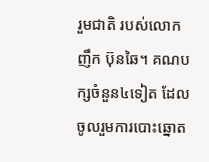រួមជាតិ របស់លោក ញឹក ប៊ុនឆៃ។ គណបក្សចំនួន៤ទៀត ដែលចូលរួមការបោះឆ្នោត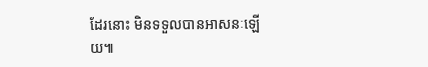ដែរនោះ មិនទទួលបានអាសនៈឡើយ៕